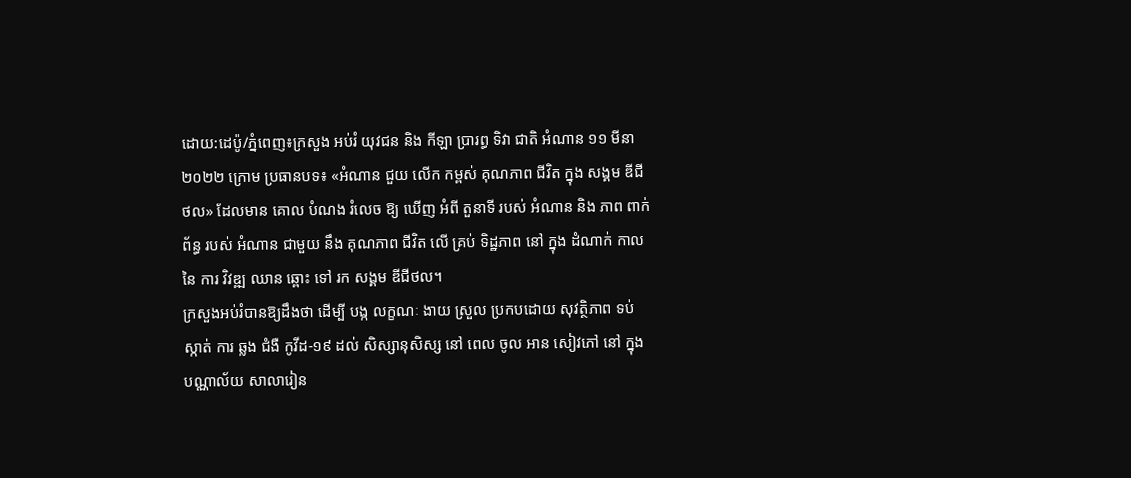ដោយ:ដេប៉ូ/ភ្នំពេញ៖ក្រសួង អប់រំ យុវជន និង កីឡា ប្រារព្ធ ទិវា ជាតិ អំណាន ១១ មីនា ២០២២ ក្រោម ប្រធានបទ៖ «អំណាន ជួយ លើក កម្ពស់ គុណភាព ជីវិត ក្នុង សង្គម ឌីជីថល» ដែលមាន គោល បំណង រំលេច ឱ្យ ឃើញ អំពី តួនាទី របស់ អំណាន និង ភាព ពាក់ព័ន្ធ របស់ អំណាន ជាមួយ នឹង គុណភាព ជីវិត លើ គ្រប់ ទិដ្ឋភាព នៅ ក្នុង ដំណាក់ កាល នៃ ការ វិវឌ្ឍ ឈាន ឆ្ពោះ ទៅ រក សង្គម ឌីជីថល។
ក្រសួងអប់រំបានឱ្យដឹងថា ដើម្បី បង្ក លក្ខណៈ ងាយ ស្រួល ប្រកបដោយ សុវត្ថិភាព ទប់ ស្កាត់ ការ ឆ្លង ជំងឺ កូវីដ-១៩ ដល់ សិស្សានុសិស្ស នៅ ពេល ចូល អាន សៀវភៅ នៅ ក្នុង បណ្ណាល័យ សាលារៀន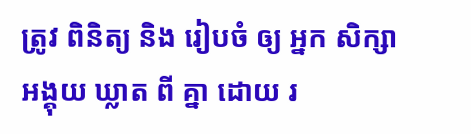ត្រូវ ពិនិត្យ និង រៀបចំ ឲ្យ អ្នក សិក្សា អង្គុយ ឃ្លាត ពី គ្នា ដោយ រ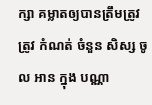ក្សា គម្លាតឲ្យបានត្រឹមត្រូវ ត្រូវ កំណត់ ចំនួន សិស្ស ចូល អាន ក្នុង បណ្ណា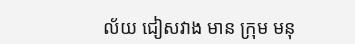ល័យ ជៀសវាង មាន ក្រុម មនុ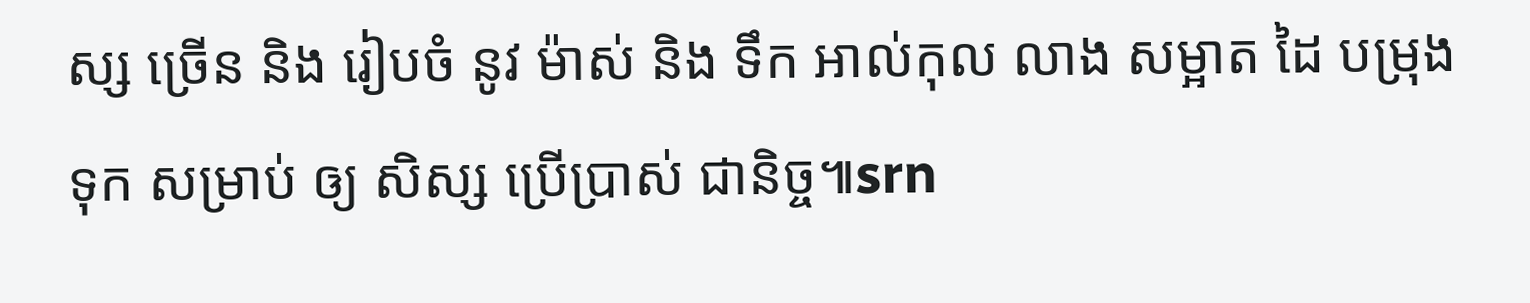ស្ស ច្រើន និង រៀបចំ នូវ ម៉ាស់ និង ទឹក អាល់កុល លាង សម្អាត ដៃ បម្រុង ទុក សម្រាប់ ឲ្យ សិស្ស ប្រើប្រាស់ ជានិច្ច៕srn